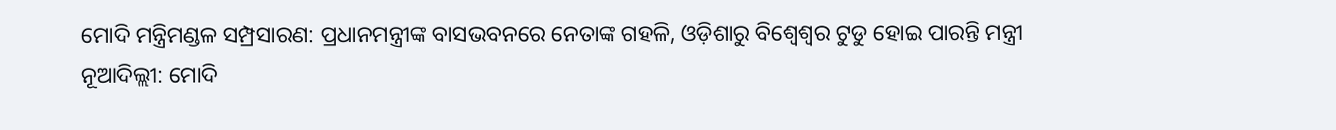ମୋଦି ମନ୍ତ୍ରିମଣ୍ଡଳ ସମ୍ପ୍ରସାରଣ: ପ୍ରଧାନମନ୍ତ୍ରୀଙ୍କ ବାସଭବନରେ ନେତାଙ୍କ ଗହଳି, ଓଡ଼ିଶାରୁ ବିଶ୍ୱେଶ୍ୱର ଟୁଡୁ ହୋଇ ପାରନ୍ତି ମନ୍ତ୍ରୀ
ନୂଆଦିଲ୍ଲୀ: ମୋଦି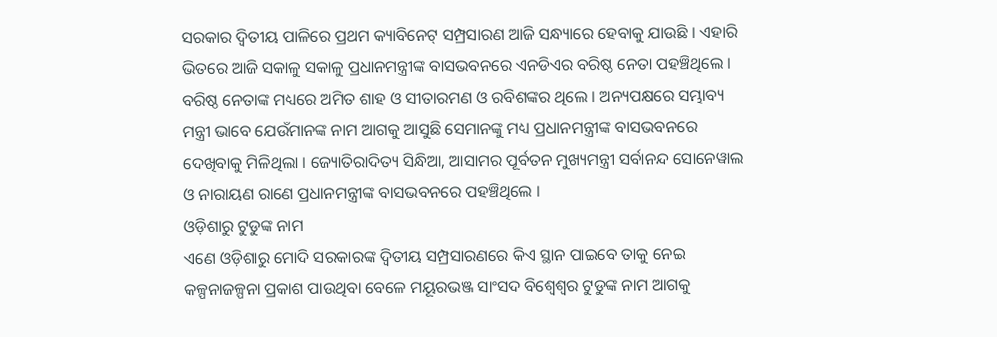ସରକାର ଦ୍ୱିତୀୟ ପାଳିରେ ପ୍ରଥମ କ୍ୟାବିନେଟ୍ ସମ୍ପ୍ରସାରଣ ଆଜି ସନ୍ଧ୍ୟାରେ ହେବାକୁ ଯାଉଛି । ଏହାରି ଭିତରେ ଆଜି ସକାଳୁ ସକାଳୁ ପ୍ରଧାନମନ୍ତ୍ରୀଙ୍କ ବାସଭବନରେ ଏନଡିଏର ବରିଷ୍ଠ ନେତା ପହଞ୍ଚିଥିଲେ । ବରିଷ୍ଠ ନେତାଙ୍କ ମଧ୍ୟରେ ଅମିତ ଶାହ ଓ ସୀତାରମଣ ଓ ରବିଶଙ୍କର ଥିଲେ । ଅନ୍ୟପକ୍ଷରେ ସମ୍ଭାବ୍ୟ ମନ୍ତ୍ରୀ ଭାବେ ଯେଉଁମାନଙ୍କ ନାମ ଆଗକୁ ଆସୁଛି ସେମାନଙ୍କୁ ମଧ୍ୟ ପ୍ରଧାନମନ୍ତ୍ରୀଙ୍କ ବାସଭବନରେ ଦେଖିବାକୁ ମିଳିଥିଲା । ଜ୍ୟୋତିରାଦିତ୍ୟ ସିନ୍ଧିଆ, ଆସାମର ପୂର୍ବତନ ମୁଖ୍ୟମନ୍ତ୍ରୀ ସର୍ବାନନ୍ଦ ସୋନେୱାଲ ଓ ନାରାୟଣ ରାଣେ ପ୍ରଧାନମନ୍ତ୍ରୀଙ୍କ ବାସଭବନରେ ପହଞ୍ଚିଥିଲେ ।
ଓଡ଼ିଶାରୁ ଟୁଡୁଙ୍କ ନାମ
ଏଣେ ଓଡ଼ିଶାରୁ ମୋଦି ସରକାରଙ୍କ ଦ୍ୱିତୀୟ ସମ୍ପ୍ରସାରଣରେ କିଏ ସ୍ଥାନ ପାଇବେ ତାକୁ ନେଇ କଳ୍ପନାଜଳ୍ପନା ପ୍ରକାଶ ପାଉଥିବା ବେଳେ ମୟୂରଭଞ୍ଜ ସାଂସଦ ବିଶ୍ୱେଶ୍ୱର ଟୁଡୁଙ୍କ ନାମ ଆଗକୁ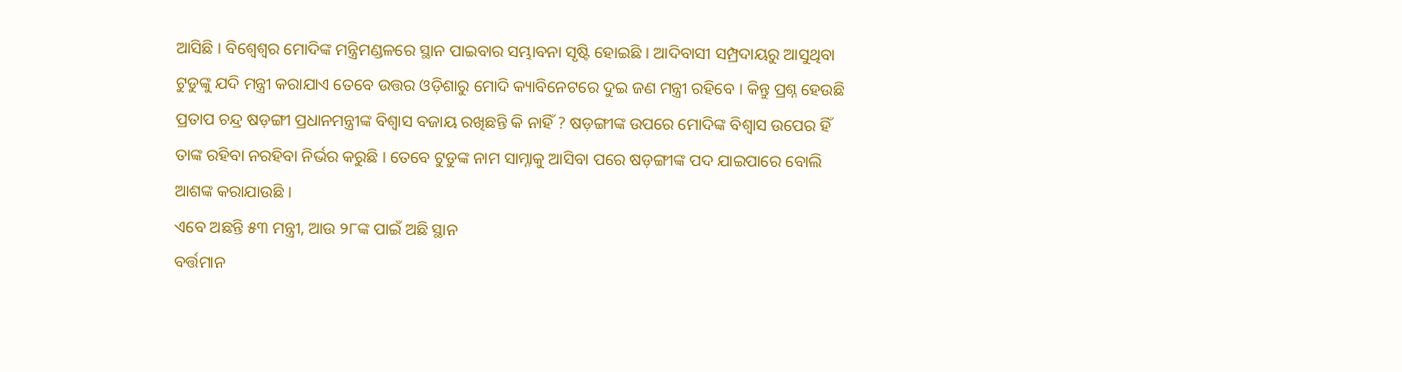ଆସିଛି । ବିଶ୍ୱେଶ୍ୱର ମୋଦିଙ୍କ ମନ୍ତ୍ରିମଣ୍ଡଳରେ ସ୍ଥାନ ପାଇବାର ସମ୍ଭାବନା ସୃଷ୍ଟି ହୋଇଛି । ଆଦିବାସୀ ସମ୍ପ୍ରଦାୟରୁ ଆସୁଥିବା ଟୁଡୁଙ୍କୁ ଯଦି ମନ୍ତ୍ରୀ କରାଯାଏ ତେବେ ଉତ୍ତର ଓଡ଼ିଶାରୁ ମୋଦି କ୍ୟାବିନେଟରେ ଦୁଇ ଜଣ ମନ୍ତ୍ରୀ ରହିବେ । କିନ୍ତୁ ପ୍ରଶ୍ନ ହେଉଛି ପ୍ରତାପ ଚନ୍ଦ୍ର ଷଡ଼ଙ୍ଗୀ ପ୍ରଧାନମନ୍ତ୍ରୀଙ୍କ ବିଶ୍ୱାସ ବଜାୟ ରଖିଛନ୍ତି କି ନାହିଁ ? ଷଡ଼ଙ୍ଗୀଙ୍କ ଉପରେ ମୋଦିଙ୍କ ବିଶ୍ୱାସ ଉପେର ହିଁ ତାଙ୍କ ରହିବା ନରହିବା ନିର୍ଭର କରୁଛି । ତେବେ ଟୁଡୁଙ୍କ ନାମ ସାମ୍ନାକୁ ଆସିବା ପରେ ଷଡ଼ଙ୍ଗୀଙ୍କ ପଦ ଯାଇପାରେ ବୋଲି ଆଶଙ୍କ କରାଯାଉଛି ।
ଏବେ ଅଛନ୍ତି ୫୩ ମନ୍ତ୍ରୀ, ଆଉ ୨୮ଙ୍କ ପାଇଁ ଅଛି ସ୍ଥାନ
ବର୍ତ୍ତମାନ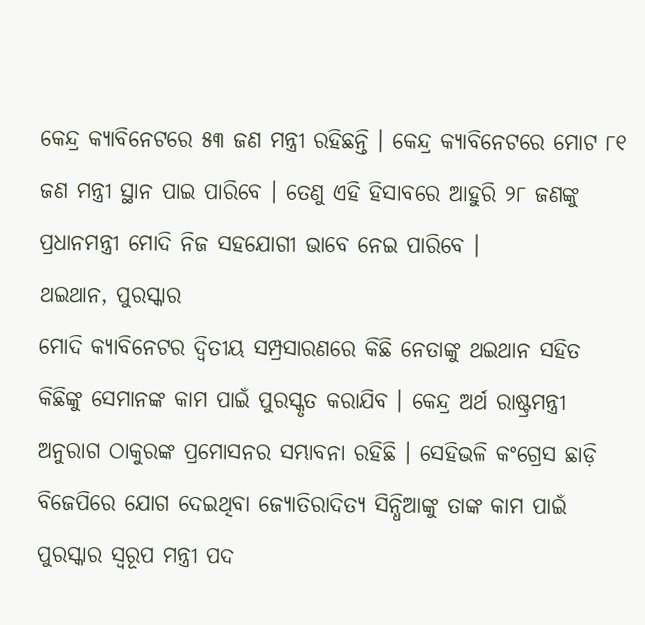କେନ୍ଦ୍ର କ୍ୟାବିନେଟରେ ୫୩ ଜଣ ମନ୍ତ୍ରୀ ରହିଛନ୍ତି । କେନ୍ଦ୍ର କ୍ୟାବିନେଟରେ ମୋଟ ୮୧ ଜଣ ମନ୍ତ୍ରୀ ସ୍ଥାନ ପାଇ ପାରିବେ । ତେଣୁ ଏହି ହିସାବରେ ଆହୁରି ୨୮ ଜଣଙ୍କୁ ପ୍ରଧାନମନ୍ତ୍ରୀ ମୋଦି ନିଜ ସହଯୋଗୀ ଭାବେ ନେଇ ପାରିବେ ।
ଥଇଥାନ, ପୁରସ୍କାର
ମୋଦି କ୍ୟାବିନେଟର ଦ୍ୱିତୀୟ ସମ୍ପ୍ରସାରଣରେ କିଛି ନେତାଙ୍କୁ ଥଇଥାନ ସହିତ କିଛିଙ୍କୁ ସେମାନଙ୍କ କାମ ପାଇଁ ପୁରସ୍କୃତ କରାଯିବ । କେନ୍ଦ୍ର ଅର୍ଥ ରାଷ୍ଟ୍ରମନ୍ତ୍ରୀ ଅନୁରାଗ ଠାକୁରଙ୍କ ପ୍ରମୋସନର ସମ୍ଭାବନା ରହିଛି । ସେହିଭଳି କଂଗ୍ରେସ ଛାଡ଼ି ବିଜେପିରେ ଯୋଗ ଦେଇଥିବା ଜ୍ୟୋତିରାଦିତ୍ୟ ସିନ୍ଧିଆଙ୍କୁ ତାଙ୍କ କାମ ପାଇଁ ପୁରସ୍କାର ସ୍ୱରୂପ ମନ୍ତ୍ରୀ ପଦ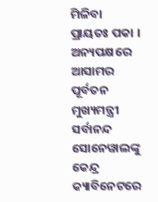ମିଳିବା ପ୍ରାୟତଃ ପକା । ଅନ୍ୟପକ୍ଷରେ ଆସାମର ପୂର୍ବତନ ମୁଖ୍ୟମନ୍ତ୍ରୀ ସର୍ବାନନ୍ଦ ସୋନେୱାଲଙ୍କୁ କେନ୍ଦ୍ର କ୍ୟାବିନେଟରେ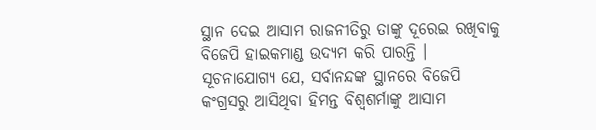ସ୍ଥାନ ଦେଇ ଆସାମ ରାଜନୀତିରୁ ତାଙ୍କୁ ଦୂରେଇ ରଖିବାକୁ ବିଜେପି ହାଇକମାଣ୍ଡ ଉଦ୍ୟମ କରି ପାରନ୍ତି । ସୂଚନାଯୋଗ୍ୟ ଯେ, ସର୍ବାନନ୍ଦଙ୍କ ସ୍ଥାନରେ ବିଜେପି କଂଗ୍ରସରୁ ଆସିଥିବା ହିମନ୍ତ ବିଶ୍ୱଶର୍ମାଙ୍କୁ ଆସାମ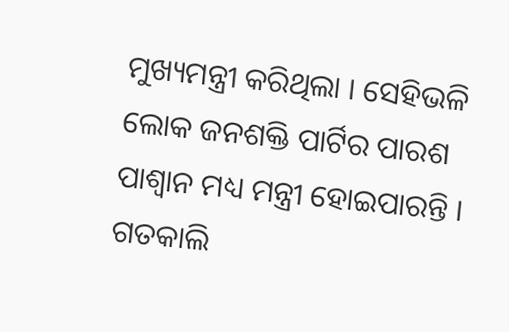ମୁଖ୍ୟମନ୍ତ୍ରୀ କରିଥିଲା । ସେହିଭଳି ଲୋକ ଜନଶକ୍ତି ପାର୍ଟିର ପାରଶ ପାଶ୍ୱାନ ମଧ୍ୟ ମନ୍ତ୍ରୀ ହୋଇପାରନ୍ତି । ଗତକାଲି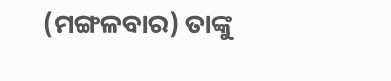(ମଙ୍ଗଳବାର) ତାଙ୍କୁ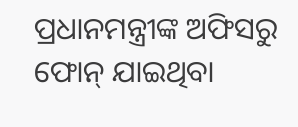ପ୍ରଧାନମନ୍ତ୍ରୀଙ୍କ ଅଫିସରୁ ଫୋନ୍ ଯାଇଥିବା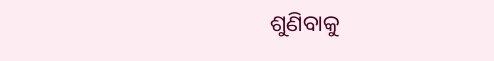ଶୁଣିବାକୁ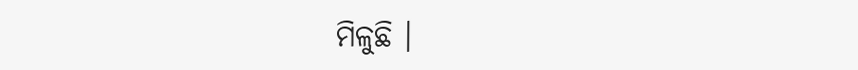ମିଳୁଛି ।